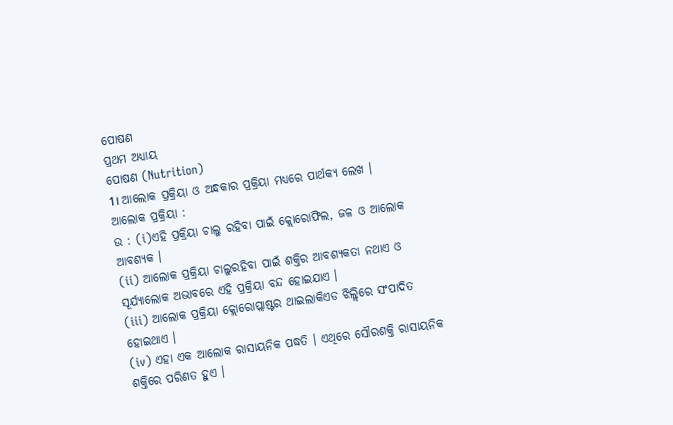ପୋଷଣ
ପ୍ରଥମ ଅଧ୍ୟାୟ
ପୋଷଣ (Nutrition)
1। ଆଲୋକ ପ୍ରକ୍ରିୟା ଓ ଅନ୍ଧକାର ପ୍ରକ୍ରିୟା ମଧ୍ୟରେ ପାର୍ଥକ୍ୟ ଲେଖ ।
ଆଲୋକ ପ୍ରକ୍ରିୟା :
ଉ : (i)ଏହି ପ୍ରକ୍ରିୟା ଚାଲୁ ରହିବା ପାଇଁ କ୍ଲୋରୋଫିଲ, ଜଳ ଓ ଆଲୋକ ଆବଶ୍ୟକ ।
(ii) ଆଲୋକ ପ୍ରକ୍ରିୟା ଚାଲୁରହିବା ପାଇଁ ଶକ୍ତିର ଆବଶ୍ୟକତା ନଥାଏ ଓ ସୂର୍ଯ୍ୟାଲୋକ ଅଭାବରେ ଏହି ପ୍ରକ୍ରିୟା ବନ୍ଦ ହୋଇଯାଏ ।
(iii) ଆଲୋକ ପ୍ରକ୍ରିୟା କ୍ଲୋରୋପ୍ଲାଷ୍ଟର ଥାଇଲାକିଏଡ ଝିଲ୍ଲିରେ ସଂପାଦିତ ହୋଇଥାଏ ।
(iv) ଏହା ଏକ ଆଲୋକ ରାସାୟନିକ ପଦ୍ଧତି । ଏଥିରେ ସୌରଶକ୍ତି ରାସାୟନିକ ଶକ୍ତିରେ ପରିଣତ ହୁଏ ।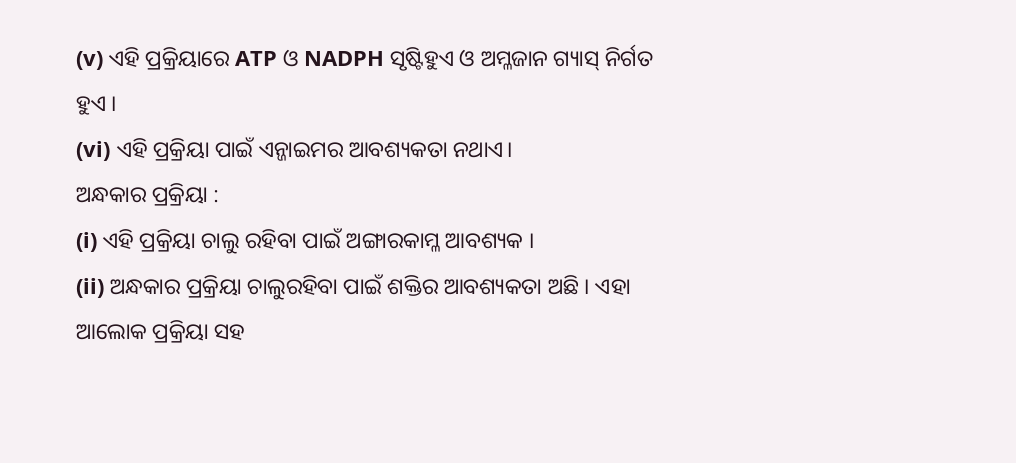(v) ଏହି ପ୍ରକ୍ରିୟାରେ ATP ଓ NADPH ସୃଷ୍ଟିହୁଏ ଓ ଅମ୍ଳଜାନ ଗ୍ୟାସ୍ ନିର୍ଗତ ହୁଏ ।
(vi) ଏହି ପ୍ରକ୍ରିୟା ପାଇଁ ଏନ୍ଜାଇମର ଆବଶ୍ୟକତା ନଥାଏ।
ଅନ୍ଧକାର ପ୍ରକ୍ରିୟା :
(i) ଏହି ପ୍ରକ୍ରିୟା ଚାଲୁ ରହିବା ପାଇଁ ଅଙ୍ଗାରକାମ୍ଳ ଆବଶ୍ୟକ ।
(ii) ଅନ୍ଧକାର ପ୍ରକ୍ରିୟା ଚାଲୁରହିବା ପାଇଁ ଶକ୍ତିର ଆବଶ୍ୟକତା ଅଛି । ଏହା ଆଲୋକ ପ୍ରକ୍ରିୟା ସହ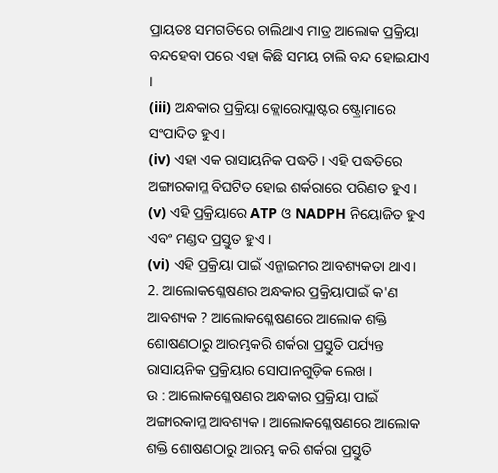ପ୍ରାୟତଃ ସମଗତିରେ ଚାଲିଥାଏ ମାତ୍ର ଆଲୋକ ପ୍ରକ୍ରିୟା ବନ୍ଦହେବା ପରେ ଏହା କିଛି ସମୟ ଚାଲି ବନ୍ଦ ହୋଇଯାଏ ।
(iii) ଅନ୍ଧକାର ପ୍ରକ୍ରିୟା କ୍ଲୋରୋପ୍ଲାଷ୍ଟର ଷ୍ଟ୍ରୋମାରେ ସଂପାଦିତ ହୁଏ।
(iv) ଏହା ଏକ ରାସାୟନିକ ପଦ୍ଧତି । ଏହି ପଦ୍ଧତିରେ ଅଙ୍ଗାରକାମ୍ଳ ବିଘଟିତ ହୋଇ ଶର୍କରାରେ ପରିଣତ ହୁଏ ।
(v) ଏହି ପ୍ରକ୍ରିୟାରେ ATP ଓ NADPH ନିୟୋଜିତ ହୁଏ ଏବଂ ମଣ୍ଡଦ ପ୍ରସ୍ତୁତ ହୁଏ ।
(vi) ଏହି ପ୍ରକ୍ରିୟା ପାଇଁ ଏନ୍ଜାଇମର ଆବଶ୍ୟକତା ଥାଏ।
2. ଆଲୋକଶ୍ଳେଷଣର ଅନ୍ଧକାର ପ୍ରକ୍ରିୟାପାଇଁ କ'ଣ ଆବଶ୍ୟକ ? ଆଲୋକଶ୍ଳେଷଣରେ ଆଲୋକ ଶକ୍ତି ଶୋଷଣଠାରୁ ଆରମ୍ଭକରି ଶର୍କରା ପ୍ରସ୍ତୁତି ପର୍ଯ୍ୟନ୍ତ ରାସାୟନିକ ପ୍ରକ୍ରିୟାର ସୋପାନଗୁଡ଼ିକ ଲେଖ ।
ଉ : ଆଲୋକଶ୍ଳେଷଣର ଅନ୍ଧକାର ପ୍ରକ୍ରିୟା ପାଇଁ ଅଙ୍ଗାରକାମ୍ଳ ଆବଶ୍ୟକ । ଆଲୋକଶ୍ଳେଷଣରେ ଆଲୋକ ଶକ୍ତି ଶୋଷଣଠାରୁ ଆରମ୍ଭ କରି ଶର୍କରା ପ୍ରସ୍ତୁତି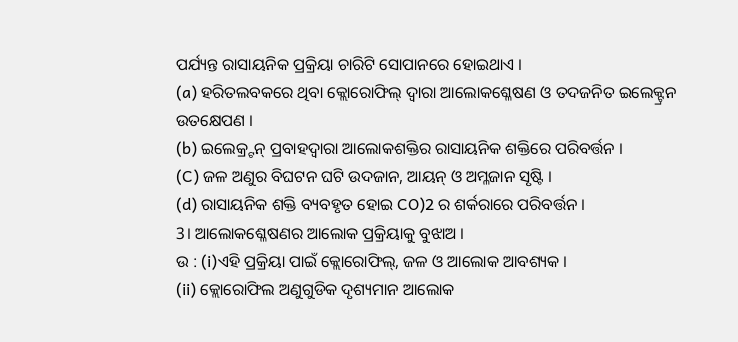ପର୍ଯ୍ୟନ୍ତ ରାସାୟନିକ ପ୍ରକ୍ରିୟା ଚାରିଟି ସୋପାନରେ ହୋଇଥାଏ ।
(a) ହରିତଲବକରେ ଥିବା କ୍ଲୋରୋଫିଲ୍ ଦ୍ବାରା ଆଲୋକଶ୍ଳେଷଣ ଓ ତଦଜନିତ ଇଲେକ୍ଟ୍ରନ ଉତକ୍ଷେପଣ ।
(b) ଇଲେକ୍ର୍ଟନ୍ ପ୍ରବାହଦ୍ବାରା ଆଲୋକଶକ୍ତିର ରାସାୟନିକ ଶକ୍ତିରେ ପରିବର୍ତ୍ତନ ।
(C) ଜଳ ଅଣୁର ବିଘଟନ ଘଟି ଉଦଜାନ, ଆୟନ୍ ଓ ଅମ୍ଳଜାନ ସୃଷ୍ଟି ।
(d) ରାସାୟନିକ ଶକ୍ତି ବ୍ୟବହୃତ ହୋଇ CO)2 ର ଶର୍କରାରେ ପରିବର୍ତ୍ତନ ।
3। ଆଲୋକଶ୍ଳେଷଣର ଆଲୋକ ପ୍ରକ୍ରିୟାକୁ ବୁଝାଅ ।
ଉ : (i)ଏହି ପ୍ରକ୍ରିୟା ପାଇଁ କ୍ଲୋରୋଫିଲ୍, ଜଳ ଓ ଆଲୋକ ଆବଶ୍ୟକ ।
(ii) କ୍ଲୋରୋଫିଲ ଅଣୁଗୁଡିକ ଦୃଶ୍ୟମାନ ଆଲୋକ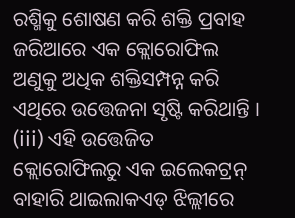ରଶ୍ମିକୁ ଶୋଷଣ କରି ଶକ୍ତି ପ୍ରବାହ ଜରିଆରେ ଏକ କ୍ଲୋରୋଫିଲ ଅଣୁକୁ ଅଧିକ ଶକ୍ତିସମ୍ପନ୍ନ କରି ଏଥିରେ ଉତ୍ତେଜନା ସୃଷ୍ଟି କରିଥାନ୍ତି ।
(iii) ଏହି ଉତ୍ତେଜିତ କ୍ଲୋରୋଫିଲରୁ ଏକ ଇଲେକଟ୍ରନ୍ ବାହାରି ଥାଇଲାକଏଡ୍ ଝିଲ୍ଲୀରେ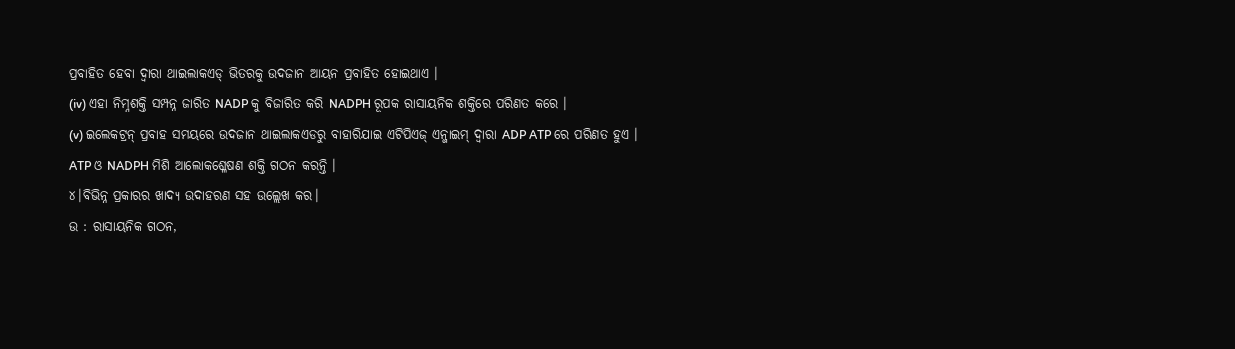ପ୍ରବାହିତ ହେବା ଦ୍ବାରା ଥାଇଲାକଏଡ୍ ଭିତରକୁ ଉଦଜାନ ଆୟନ ପ୍ରବାହିତ ହୋଇଥାଏ ।
(iv) ଏହା ନିମ୍ନଶକ୍ତି ସମ୍ପନ୍ନ ଜାରିତ NADP କୁ ବିଜାରିତ କରି NADPH ରୂପକ ରାସାୟନିକ ଶକ୍ତିରେ ପରିଣତ କରେ ।
(v) ଇଲେକଟ୍ରନ୍ ପ୍ରବାହ ସମୟରେ ଉଦଜାନ ଥାଇଲାକଏଡରୁ ବାହାରିଯାଇ ଏଟିପିଏଜ୍ ଏନ୍ଜାଇମ୍ ଦ୍ଵାରା ADP ATP ରେ ପରିଣତ ହୁଏ । ATP ଓ NADPH ମିଶି ଆଲୋକଶ୍ଳେଷଣ ଶକ୍ତି ଗଠନ କରନ୍ତି ।
୪।ବିଭିନ୍ନ ପ୍ରକାରର ଖାଦ୍ୟ ଉଦାହରଣ ସହ ଉଲ୍ଲେଖ କର।
ଉ : ରାସାୟନିକ ଗଠନ,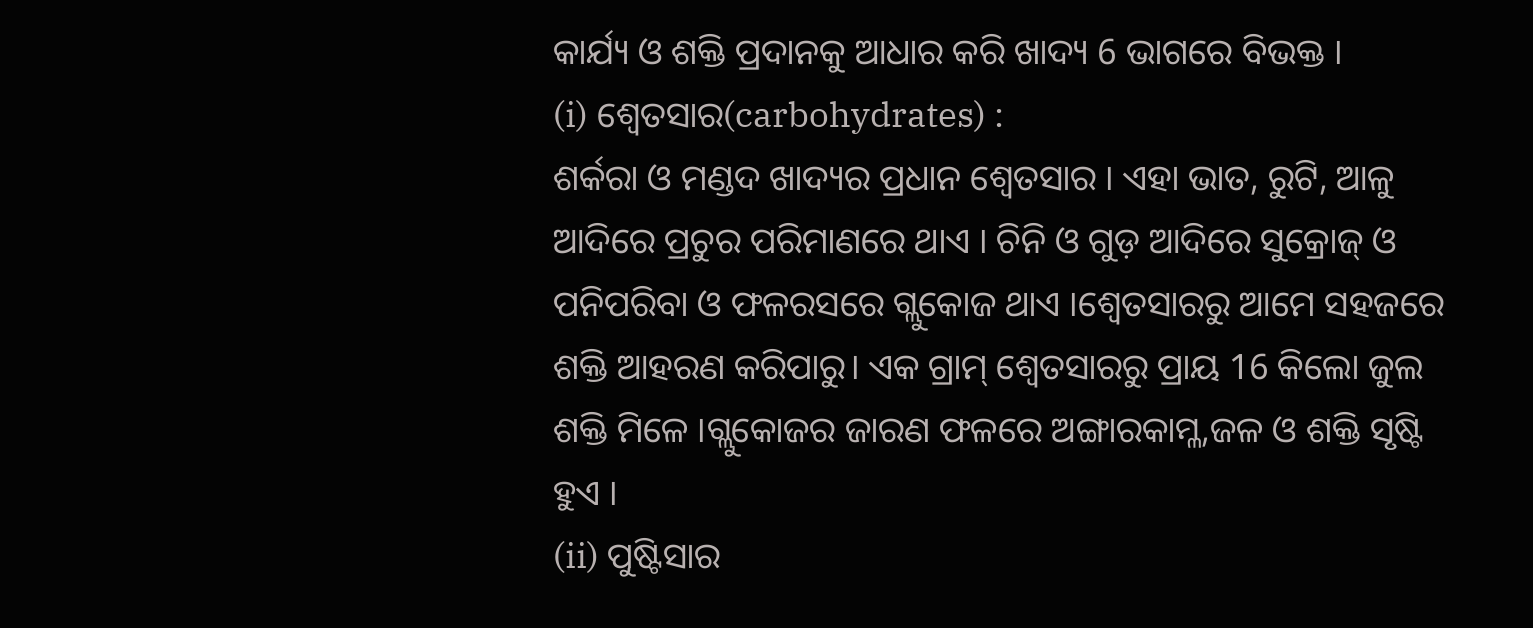କାର୍ଯ୍ୟ ଓ ଶକ୍ତି ପ୍ରଦାନକୁ ଆଧାର କରି ଖାଦ୍ୟ 6 ଭାଗରେ ବିଭକ୍ତ ।
(i) ଶ୍ବେତସାର(carbohydrates) :
ଶର୍କରା ଓ ମଣ୍ଡଦ ଖାଦ୍ୟର ପ୍ରଧାନ ଶ୍ୱେତସାର । ଏହା ଭାତ, ରୁଟି, ଆଳୁ ଆଦିରେ ପ୍ରଚୁର ପରିମାଣରେ ଥାଏ । ଚିନି ଓ ଗୁଡ଼ ଆଦିରେ ସୁକ୍ରୋଜ୍ ଓ ପନିପରିବା ଓ ଫଳରସରେ ଗ୍ଲୁକୋଜ ଥାଏ ।ଶ୍ବେତସାରରୁ ଆମେ ସହଜରେ ଶକ୍ତି ଆହରଣ କରିପାରୁ। ଏକ ଗ୍ରାମ୍ ଶ୍ଵେତସାରରୁ ପ୍ରାୟ 16 କିଲୋ ଜୁଲ ଶକ୍ତି ମିଳେ ।ଗ୍ଲୁକୋଜର ଜାରଣ ଫଳରେ ଅଙ୍ଗାରକାମ୍ଳ,ଜଳ ଓ ଶକ୍ତି ସୃଷ୍ଟି ହୁଏ ।
(ii) ପୁଷ୍ଟିସାର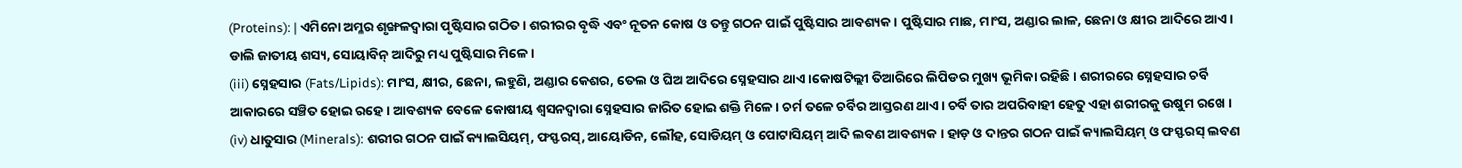(Proteins): | ଏମିନୋ ଅମ୍ଳର ଶୃଙ୍ଖଳଦ୍ଵାରା ପୃଷ୍ଟିସାର ଗଠିତ । ଶରୀରର ବୃଦ୍ଧି ଏବଂ ନୂତନ କୋଷ ଓ ତନ୍ତୁ ଗଠନ ପାଇଁ ପୁଷ୍ଟିସାର ଆବଶ୍ୟକ। ପୁଷ୍ଟିସାର ମାଛ, ମାଂସ, ଅଣ୍ଡାର ଲାଳ, ଛେନା ଓ କ୍ଷୀର ଆଦିରେ ଆଏ। ଡାଲି ଜାତୀୟ ଶସ୍ୟ, ସୋୟାବିନ୍ ଆଦିରୁ ମଧ୍ୟ ପୁଷ୍ଟିସାର ମିଳେ ।
(iii) ସ୍ନେହସାର (Fats/Lipids): ମାଂସ, କ୍ଷୀର, ଛେନା, ଲହୁଣି, ଅଣ୍ଡାର କେଶର, ତେଲ ଓ ଘିଅ ଆଦିରେ ସ୍ନେହସାର ଥାଏ ।କୋଷଟିଲ୍ଲୀ ତିଆରିରେ ଲିପିଡର ମୁଖ୍ୟ ଭୂମିକା ରହିଛି। ଶରୀରରେ ସ୍ନେହସାର ଚର୍ବି ଆକାରରେ ସଞ୍ଚିତ ହୋଇ ରହେ। ଆବଶ୍ୟକ ବେଳେ କୋଷୀୟ ଶ୍ବସନଦ୍ୱାରା ସ୍ନେହସାର ଜାରିତ ହୋଇ ଶକ୍ତି ମିଳେ । ଚର୍ମ ତଳେ ଚର୍ବିର ଆସ୍ତରଣ ଥାଏ । ଚର୍ବି ତାର ଅପରିବାହୀ ହେତୁ ଏହା ଶରୀରକୁ ଉଷୁମ ରଖେ ।
(iv) ଧାତୁସାର (Minerals): ଶରୀର ଗଠନ ପାଇଁ କ୍ୟାଲସିୟମ୍, ଫସ୍ଫରସ୍, ଆୟୋଡିନ, ଲୌହ, ସୋଡିୟମ୍ ଓ ପୋଟାସିୟମ୍ ଆଦି ଲବଣ ଆବଶ୍ୟକ । ହାଡ଼ ଓ ଦାନ୍ତର ଗଠନ ପାଇଁ କ୍ୟାଲସିୟମ୍ ଓ ଫସ୍ଫରସ୍ ଲବଣ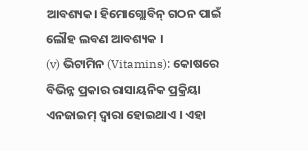ଆବଶ୍ୟକ। ହିମୋଗ୍ଲୋବିନ୍ ଗଠନ ପାଇଁ ଲୌହ ଲବଣ ଆବଶ୍ୟକ ।
(v) ଭିଟାମିନ (Vitamins): କୋଷରେ ବିଭିନ୍ନ ପ୍ରକାର ରାସାୟନିକ ପ୍ରକ୍ରିୟା ଏନଜାଇମ୍ ଦ୍ବାରା ହୋଇଥାଏ । ଏହା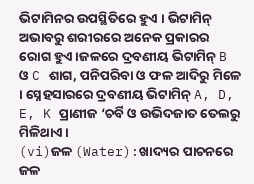ଭିଟାମିନର ଉପସ୍ଥିତିରେ ହୁଏ । ଭିଟାମିନ୍ ଅଭାବରୁ ଶରୀରରେ ଅନେକ ପ୍ରକାରର ରୋଗ ହୁଏ।ଜଳରେ ଦ୍ରବଣୀୟ ଭିଟାମିନ୍ B ଓ C ଶାଗ, ପନିପରିବା ଓ ଫଳ ଆଦିରୁ ମିଳେ । ସ୍ନେହସାରରେ ଦ୍ରବଣୀୟ ଭିଟାମିନ୍ A, D, E, K ପ୍ରାଣୀଜ ‘ଚର୍ବି ଓ ଉଭିଦଜାତ ତେଲରୁ ମିଳିଥାଏ ।
(vi)ଜଳ (Water):ଖାଦ୍ୟର ପାଚନରେ ଜଳ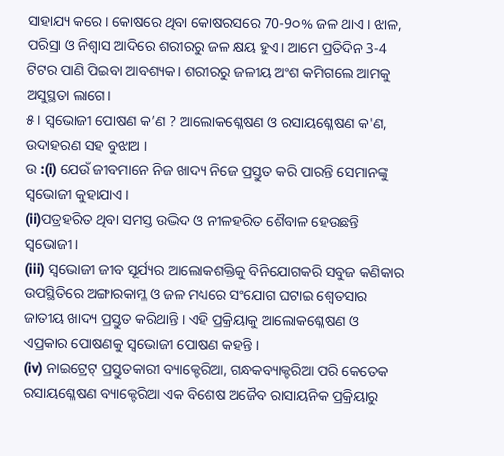ସାହାଯ୍ୟ କରେ। କୋଷରେ ଥିବା କୋଷରସରେ 70-9୦% ଜଳ ଥାଏ । ଝାଳ, ପରିସ୍ରା ଓ ନିଶ୍ୱାସ ଆଦିରେ ଶରୀରରୁ ଜଳ କ୍ଷୟ ହୁଏ। ଆମେ ପ୍ରତିଦିନ 3-4 ଟିଟର ପାଣି ପିଇବା ଆବଶ୍ୟକ। ଶରୀରରୁ ଜଳୀୟ ଅଂଶ କମିଗଲେ ଆମକୁ ଅସୁସ୍ଥତା ଲାଗେ।
୫। ସ୍ବଭୋଜୀ ପୋଷଣ କ’ଣ ? ଆଲୋକଶ୍ଳେଷଣ ଓ ରସାୟଶ୍ଳେଷଣ କ'ଣ, ଉଦାହରଣ ସହ ବୁଝାଅ ।
ଉ :(i) ଯେଉଁ ଜୀବମାନେ ନିଜ ଖାଦ୍ୟ ନିଜେ ପ୍ରସ୍ତୁତ କରି ପାରନ୍ତି ସେମାନଙ୍କୁ ସ୍ବଭୋଜୀ କୁହାଯାଏ ।
(ii)ପତ୍ରହରିତ ଥିବା ସମସ୍ତ ଉଦ୍ଭିଦ ଓ ନୀଳହରିତ ଶୈବାଳ ହେଉଛନ୍ତି ସ୍ବଭୋଜୀ।
(iii) ସ୍ବଭୋଜୀ ଜୀବ ସୂର୍ଯ୍ୟର ଆଲୋକଶକ୍ତିକୁ ବିନିଯୋଗକରି ସବୁଜ କଣିକାର ଉପସ୍ଥିତିରେ ଅଙ୍ଗାରକାମ୍ଳ ଓ ଜଳ ମଧ୍ୟରେ ସଂଯୋଗ ଘଟାଇ ଶ୍ୱେତସାର ଜାତୀୟ ଖାଦ୍ୟ ପ୍ରସ୍ତୁତ କରିଥାନ୍ତି । ଏହି ପ୍ରକ୍ରିୟାକୁ ଆଲୋକଶ୍ଳେଷଣ ଓ ଏପ୍ରକାର ପୋଷଣକୁ ସ୍ବଭୋଜୀ ପୋଷଣ କହନ୍ତି ।
(iv) ନାଇଟ୍ରେଟ୍ ପ୍ରସ୍ତୁତକାରୀ ବ୍ୟାକ୍ଟେରିଆ, ଗନ୍ଧକବ୍ୟାକ୍ଟରିଆ ପରି କେତେକ ରସାୟଶ୍ଳେଷଣ ବ୍ୟାକ୍ଟେରିଆ ଏକ ବିଶେଷ ଅଜୈବ ରାସାୟନିକ ପ୍ରକ୍ରିୟାରୁ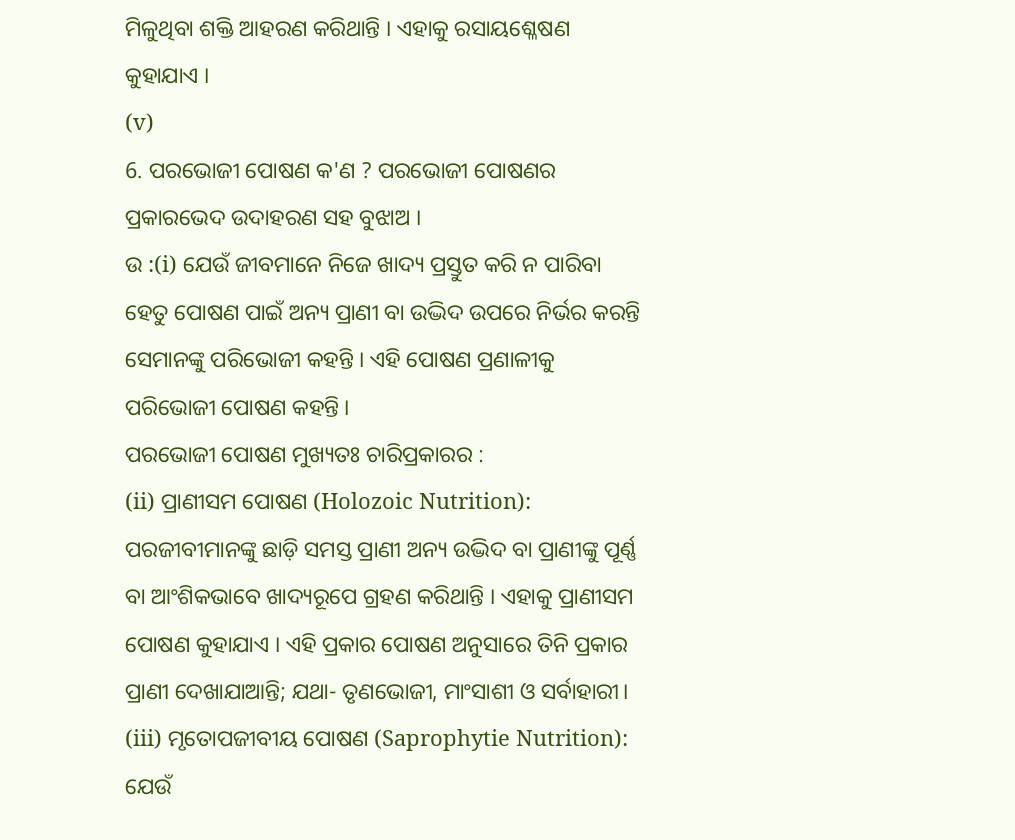ମିଳୁଥିବା ଶକ୍ତି ଆହରଣ କରିଥାନ୍ତି । ଏହାକୁ ରସାୟଶ୍ଳେଷଣ କୁହାଯାଏ ।
(v)
6. ପରଭୋଜୀ ପୋଷଣ କ'ଣ ? ପରଭୋଜୀ ପୋଷଣର ପ୍ରକାରଭେଦ ଉଦାହରଣ ସହ ବୁଝାଅ ।
ଉ :(i) ଯେଉଁ ଜୀବମାନେ ନିଜେ ଖାଦ୍ୟ ପ୍ରସ୍ତୁତ କରି ନ ପାରିବା ହେତୁ ପୋଷଣ ପାଇଁ ଅନ୍ୟ ପ୍ରାଣୀ ବା ଉଦ୍ଭିଦ ଉପରେ ନିର୍ଭର କରନ୍ତି ସେମାନଙ୍କୁ ପରିଭୋଜୀ କହନ୍ତି । ଏହି ପୋଷଣ ପ୍ରଣାଳୀକୁ ପରିଭୋଜୀ ପୋଷଣ କହନ୍ତି ।
ପରଭୋଜୀ ପୋଷଣ ମୁଖ୍ୟତଃ ଚାରିପ୍ରକାରର :
(ii) ପ୍ରାଣୀସମ ପୋଷଣ (Holozoic Nutrition): ପରଜୀବୀମାନଙ୍କୁ ଛାଡ଼ି ସମସ୍ତ ପ୍ରାଣୀ ଅନ୍ୟ ଉଦ୍ଭିଦ ବା ପ୍ରାଣୀଙ୍କୁ ପୂର୍ଣ୍ଣ ବା ଆଂଶିକଭାବେ ଖାଦ୍ୟରୂପେ ଗ୍ରହଣ କରିଥାନ୍ତି । ଏହାକୁ ପ୍ରାଣୀସମ ପୋଷଣ କୁହାଯାଏ । ଏହି ପ୍ରକାର ପୋଷଣ ଅନୁସାରେ ତିନି ପ୍ରକାର ପ୍ରାଣୀ ଦେଖାଯାଆନ୍ତି; ଯଥା- ତୃଣଭୋଜୀ, ମାଂସାଶୀ ଓ ସର୍ବାହାରୀ।
(iii) ମୃତୋପଜୀବୀୟ ପୋଷଣ (Saprophytie Nutrition): ଯେଉଁ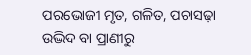ପରଭୋଜୀ ମୃତ, ଗଳିତ, ପଚାସଢ଼ା ଉଦ୍ଭିଦ ବା ପ୍ରାଣୀରୁ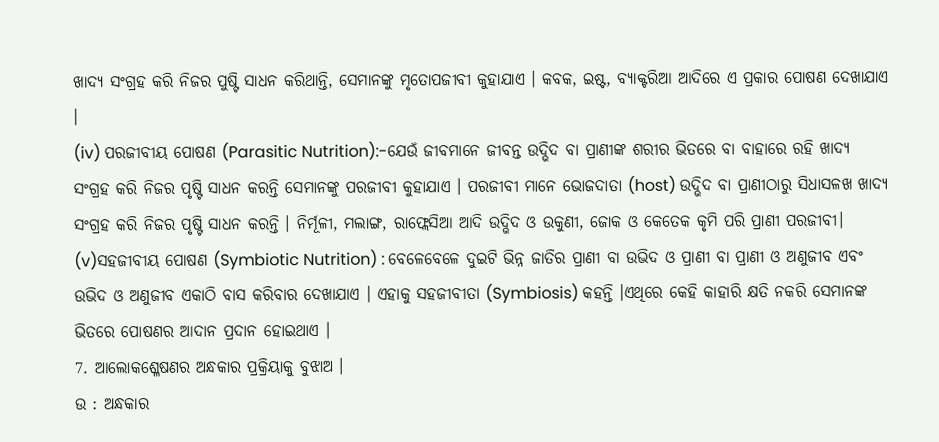ଖାଦ୍ୟ ସଂଗ୍ରହ କରି ନିଜର ପୁଷ୍ଟି ସାଧନ କରିଥାନ୍ତି, ସେମାନଙ୍କୁ ମୃତୋପଜୀବୀ କୁହାଯାଏ । କବକ, ଇଷ୍ଟ, ବ୍ୟାକ୍ଟରିଆ ଆଦିରେ ଏ ପ୍ରକାର ପୋଷଣ ଦେଖାଯାଏ ।
(iv) ପରଜୀବୀୟ ପୋଷଣ (Parasitic Nutrition):-ଯେଉଁ ଜୀବମାନେ ଜୀବନ୍ତ ଉଦ୍ଭିଦ ବା ପ୍ରାଣୀଙ୍କ ଶରୀର ଭିତରେ ବା ବାହାରେ ରହି ଖାଦ୍ୟ ସଂଗ୍ରହ କରି ନିଜର ପୃଷ୍ଟି ସାଧନ କରନ୍ତି ସେମାନଙ୍କୁ ପରଜୀବୀ କୁହାଯାଏ । ପରଜୀବୀ ମାନେ ଭୋଜଦାତା (host) ଉଦ୍ଭିଦ ବା ପ୍ରାଣୀଠାରୁ ସିଧାସଳଖ ଖାଦ୍ୟ ସଂଗ୍ରହ କରି ନିଜର ପୃଷ୍ଟି ସାଧନ କରନ୍ତି । ନିର୍ମୂଳୀ, ମଲାଙ୍ଗ, ରାଫ୍ଲେସିଆ ଆଦି ଉଦ୍ଭିଦ ଓ ଉକୁଣୀ, ଜୋକ ଓ କେତେକ କୃମି ପରି ପ୍ରାଣୀ ପରଜୀବୀ।
(v)ସହଜୀବୀୟ ପୋଷଣ (Symbiotic Nutrition) : ବେଳେବେଳେ ଦୁଇଟି ଭିନ୍ନ ଜାତିର ପ୍ରାଣୀ ବା ଉଭିଦ ଓ ପ୍ରାଣୀ ବା ପ୍ରାଣୀ ଓ ଅଣୁଜୀବ ଏବଂ ଉଭିଦ ଓ ଅଣୁଜୀବ ଏକାଠି ବାସ କରିବାର ଦେଖାଯାଏ । ଏହାକୁ ସହଜୀବୀତା (Symbiosis) କହନ୍ତି ।ଏଥିରେ କେହି କାହାରି କ୍ଷତି ନକରି ସେମାନଙ୍କ ଭିତରେ ପୋଷଣର ଆଦାନ ପ୍ରଦାନ ହୋଇଥାଏ ।
7. ଆଲୋକଶ୍ଳେଷଣର ଅନ୍ଧକାର ପ୍ରକ୍ରିୟାକୁ ବୁଝାଅ ।
ଉ : ଅନ୍ଧକାର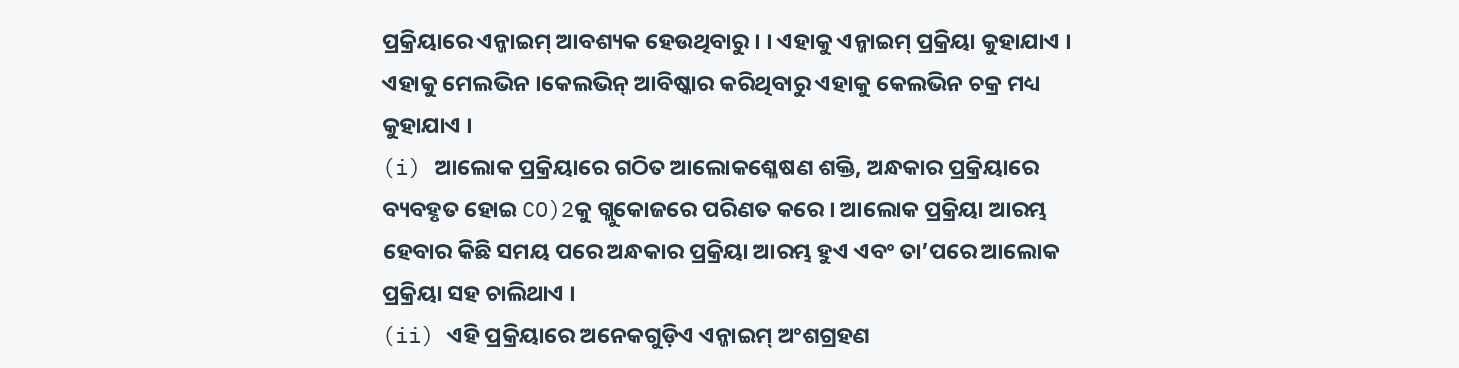ପ୍ରକ୍ରିୟାରେ ଏନ୍ଜାଇମ୍ ଆବଶ୍ୟକ ହେଉଥିବାରୁ । । ଏହାକୁ ଏନ୍ଜାଇମ୍ ପ୍ରକ୍ରିୟା କୁହାଯାଏ । ଏହାକୁ ମେଲଭିନ ।କେଲଭିନ୍ ଆବିଷ୍କାର କରିଥିବାରୁ ଏହାକୁ କେଲଭିନ ଚକ୍ର ମଧ୍ୟ କୁହାଯାଏ ।
(i) ଆଲୋକ ପ୍ରକ୍ରିୟାରେ ଗଠିତ ଆଲୋକଶ୍ଳେଷଣ ଶକ୍ତି, ଅନ୍ଧକାର ପ୍ରକ୍ରିୟାରେ ବ୍ୟବହୃତ ହୋଇ CO)2କୁ ଗ୍ଲୁକୋଜରେ ପରିଣତ କରେ । ଆଲୋକ ପ୍ରକ୍ରିୟା ଆରମ୍ଭ ହେବାର କିଛି ସମୟ ପରେ ଅନ୍ଧକାର ପ୍ରକ୍ରିୟା ଆରମ୍ଭ ହୁଏ ଏବଂ ତା’ପରେ ଆଲୋକ ପ୍ରକ୍ରିୟା ସହ ଚାଲିଥାଏ ।
(ii) ଏହି ପ୍ରକ୍ରିୟାରେ ଅନେକଗୁଡ଼ିଏ ଏନ୍ଜାଇମ୍ ଅଂଶଗ୍ରହଣ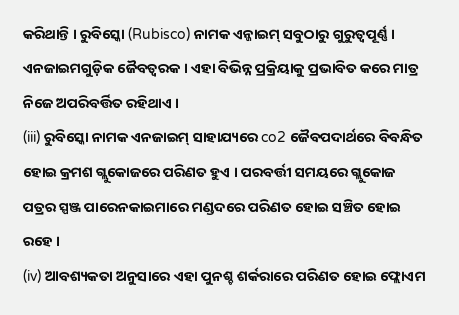କରିଥାନ୍ତି । ରୁବିସ୍କୋ (Rubisco) ନାମକ ଏନ୍ଜାଇମ୍ ସବୁଠାରୁ ଗୁରୁତ୍ବପୂର୍ଣ୍ଣ । ଏନଜାଇମଗୁଡ଼ିକ ଜୈବତ୍ବରକ । ଏହା ବିଭିନ୍ନ ପ୍ରକ୍ରିୟାକୁ ପ୍ରଭାବିତ କରେ ମାତ୍ର ନିଜେ ଅପରିବର୍ତ୍ତିତ ରହିଥାଏ ।
(iii) ରୁବିସ୍କୋ ନାମକ ଏନଜାଇମ୍ ସାହାଯ୍ୟରେ co2 ଜୈବପଦାର୍ଥରେ ବିବନ୍ଧିତ ହୋଇ କ୍ରମଶ ଗ୍ଲୁକୋଜରେ ପରିଣତ ହୁଏ । ପରବର୍ତ୍ତୀ ସମୟରେ ଗ୍ଲୁକୋଜ ପତ୍ରର ସ୍ପଞ୍ଜ ପାରେନକାଇମାରେ ମଣ୍ଡଦରେ ପରିଣତ ହୋଇ ସଞ୍ଚିତ ହୋଇ ରହେ ।
(iv) ଆବଶ୍ୟକତା ଅନୁସାରେ ଏହା ପୁନଶ୍ଚ ଶର୍କରାରେ ପରିଣତ ହୋଇ ଫ୍ଲୋଏମ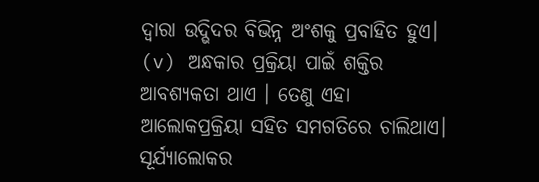ଦ୍ବାରା ଉଦ୍ଭିଦର ବିଭିନ୍ନ ଅଂଶକୁ ପ୍ରବାହିତ ହୁଏ।
(v) ଅନ୍ଧକାର ପ୍ରକ୍ରିୟା ପାଇଁ ଶକ୍ତିର ଆବଶ୍ୟକତା ଥାଏ । ତେଣୁ ଏହା ଆଲୋକପ୍ରକ୍ରିୟା ସହିତ ସମଗତିରେ ଚାଲିଥାଏ। ସୂର୍ଯ୍ୟାଲୋକର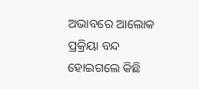ଅଭାବରେ ଆଲୋକ ପ୍ରକ୍ରିୟା ବନ୍ଦ ହୋଇଗଲେ କିଛି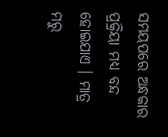ସମୟପରେ ଅନ୍ଧକାର ପ୍ରକ୍ରିୟା ମଧ୍ୟ ବନ୍ଦ ହୋଇଯାଏ । ମାତ୍ର ମରୁ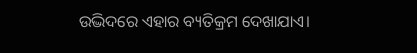ଉଦ୍ଭିଦରେ ଏହାର ବ୍ୟତିକ୍ରମ ଦେଖାଯାଏ।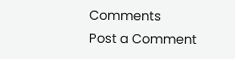Comments
Post a Comment